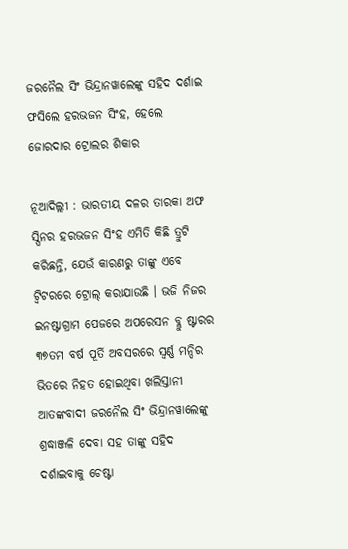ଜରନୈଲ ସିଂ ଭିନ୍ଦ୍ରାନୱାଲେଙ୍କୁ ସହିଦ ଦର୍ଶାଇ ଫସିଲେ ହରଭଜନ ସିଂହ, ହେଲେ ଜୋରଦାର ଟ୍ରୋଲର ଶିକାର

ନୂଆଦିଲ୍ଲୀ : ଭାରତୀୟ ଦଳର ତାରକା ଅଫ ସ୍ପିନର ହରଭଜନ ସିଂହ ଏମିତି କିଛି ତ୍ରୁଟି କରିଛନ୍ତି, ଯେଉଁ କାରଣରୁ ତାଙ୍କୁ ଏବେ ଟ୍ୱିଟରରେ ଟ୍ରୋଲ୍ କରାଯାଉଛି । ଭଜି ନିଜର ଇନଷ୍ଟାଗ୍ରାମ ପେଜରେ ଅପରେସନ ବ୍ଲୁ ଷ୍ଟାରର ୩୭ତମ ବର୍ଷ ପୂର୍ତି ଅବସରରେ ସ୍ୱର୍ଣ୍ଣ ମନ୍ଦିର ଭିତରେ ନିହତ ହୋଇଥିବା ଖଲିସ୍ତାନୀ ଆତଙ୍କବାଦୀ ଜରନୈଲ ସିଂ ଭିନ୍ଦ୍ରାନୱାଲେଙ୍କୁ ଶ୍ରଦ୍ଧାଞ୍ଜଳି ଦେବା ସହ ତାଙ୍କୁ ସହିଦ ଦର୍ଶାଇବାକୁ ଚେଷ୍ଟା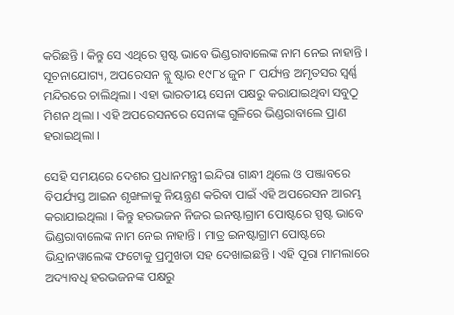କରିଛନ୍ତି । କିନ୍ତୁ ସେ ଏଥିରେ ସ୍ପଷ୍ଟ ଭାବେ ଭିଣ୍ଡରାବାଲେଙ୍କ ନାମ ନେଇ ନାହାନ୍ତି । ସୂଚନାଯୋଗ୍ୟ, ଅପରେସନ ବ୍ଲୁ ଷ୍ଟାର ୧୯୮୪ ଜୁନ ୮ ପର୍ଯ୍ୟନ୍ତ ଅମୃତସର ସ୍ୱର୍ଣ୍ଣ ମନ୍ଦିରରେ ଚାଲିଥିଲା । ଏହା ଭାରତୀୟ ସେନା ପକ୍ଷରୁ କରାଯାଇଥିବା ସବୁଠୂ ମିଶନ ଥିଲା । ଏହି ଅପରେସନରେ ସେନାଙ୍କ ଗୁଳିରେ ଭିଣ୍ଡରାବାଲେ ପ୍ରାଣ ହରାଇଥିଲା ।

ସେହି ସମୟରେ ଦେଶର ପ୍ରଧାନମନ୍ତ୍ରୀ ଇନ୍ଦିରା ଗାନ୍ଧୀ ଥିଲେ ଓ ପଞ୍ଜାବରେ ବିପର୍ଯ୍ୟସ୍ତ ଆଇନ ଶୃଙ୍ଖଳାକୁ ନିୟନ୍ତ୍ରଣ କରିବା ପାଇଁ ଏହି ଅପରେସନ ଆରମ୍ଭ କରାଯାଇଥିଲା । କିନ୍ତୁ ହରଭଜନ ନିଜର ଇନଷ୍ଟାଗ୍ରାମ ପୋଷ୍ଟରେ ସ୍ପଷ୍ଟ ଭାବେ ଭିଣ୍ଡରାବାଲେଙ୍କ ନାମ ନେଇ ନାହାନ୍ତି । ମାତ୍ର ଇନଷ୍ଟାଗ୍ରାମ ପୋଷ୍ଟରେ ଭିନ୍ଦ୍ରାନୱାଲେଙ୍କ ଫଟୋକୁ ପ୍ରମୁଖତା ସହ ଦେଖାଇଛନ୍ତି । ଏହି ପୂରା ମାମଲାରେ ଅଦ୍ୟାବଧି ହରଭଜନଙ୍କ ପକ୍ଷରୁ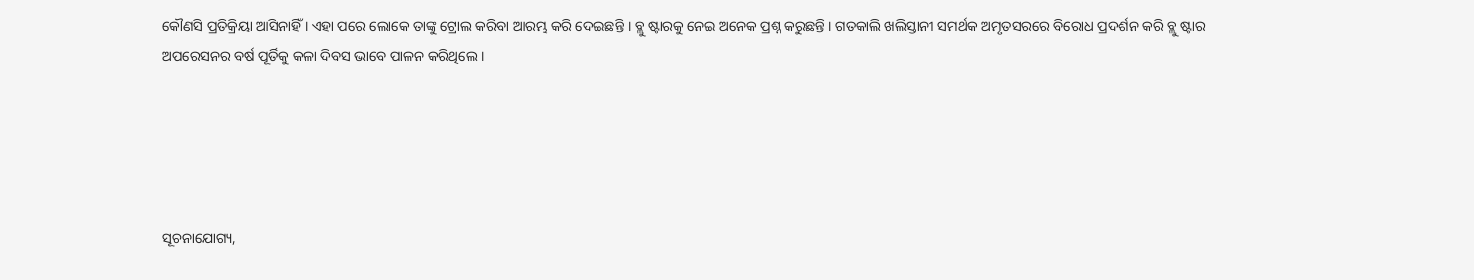କୌଣସି ପ୍ରତିକ୍ରିୟା ଆସିନାହିଁ । ଏହା ପରେ ଲୋକେ ତାଙ୍କୁ ଟ୍ରୋଲ କରିବା ଆରମ୍ଭ କରି ଦେଇଛନ୍ତି । ବ୍ଲୁ ଷ୍ଟାରକୁ ନେଇ ଅନେକ ପ୍ରଶ୍ନ କରୁଛନ୍ତି । ଗତକାଲି ଖଲିସ୍ତାନୀ ସମର୍ଥକ ଅମୃତସରରେ ବିରୋଧ ପ୍ରଦର୍ଶନ କରି ବ୍ଲୁ ଷ୍ଟାର ଅପରେସନର ବର୍ଷ ପୂର୍ତିକୁ କଳା ଦିବସ ଭାବେ ପାଳନ କରିଥିଲେ ।





ସୂଚନାଯୋଗ୍ୟ,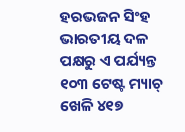ହରଭଜନ ସିଂହ ଭାରତୀୟ ଦଳ ପକ୍ଷରୁ ଏ ପର୍ଯ୍ୟନ୍ତ ୧୦୩ ଟେଷ୍ଟ ମ୍ୟାଚ୍ ଖେଳି ୪୧୭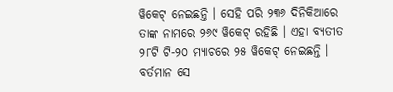ୱିକେଟ୍ ନେଇଛନ୍ତି । ସେହି ପରି ୨୩୬ ଦିନିକିଆରେ ତାଙ୍କ ନାମରେ ୨୬୯ ୱିକେଟ୍ ରହିଛି । ଏହା ବ୍ୟତୀତ ୨୮ଟି ଟି-୨୦ ମ୍ୟାଚରେ ୨୫ ୱିକେଟ୍ ନେଇଛନ୍ତି । ବର୍ତମାନ ସେ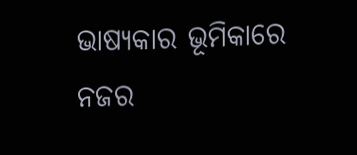ଭାଷ୍ୟକାର ଭୂମିକାରେ ନଜର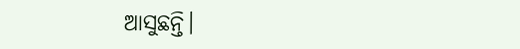ଆସୁଛନ୍ତି।